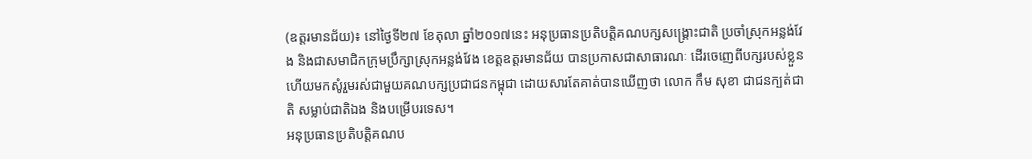(ឧត្តរមានជ័យ)៖ នៅថ្ងៃទី២៧ ខែតុលា ឆ្នាំ២០១៧នេះ អនុប្រធានប្រតិបត្តិគណបក្សសង្គ្រោះជាតិ ប្រចាំស្រុកអន្លង់វែង និងជាសមាជិកក្រុមប្រឹក្សាស្រុកអន្លង់វែង ខេត្តឧត្ដរមានជ័យ បានប្រកាសជាសាធារណៈ ដើរចេញេពីបក្សរបស់ខ្លួន ហើយមកសូំរួមរស់ជាមួយគណបក្សប្រជាជនកម្ពុជា ដោយសារតែគាត់បានឃើញថា លោក កឹម សុខា ជាជនក្បត់ជាតិ សម្លាប់ជាតិឯង និងបម្រើបរទេស។
អនុប្រធានប្រតិបត្តិគណប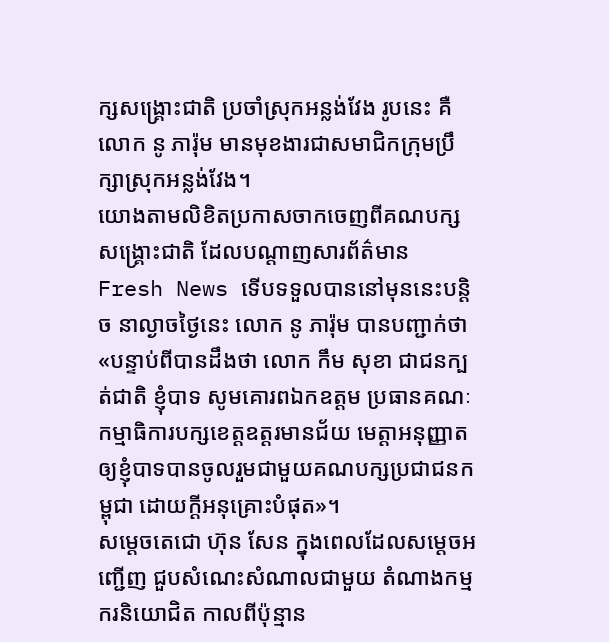ក្សសង្គ្រោះជាតិ ប្រចាំស្រុកអន្លង់វែង រូបនេះ គឺលោក នូ ភារ៉ុម មានមុខងារជាសមាជិកក្រុមប្រឹក្សាស្រុកអន្លង់វែង។
យោងតាមលិខិតប្រកាសចាកចេញពីគណបក្សសង្គ្រោះជាតិ ដែលបណ្តាញសារព័ត៌មាន Fresh News ទើបទទួលបាននៅមុននេះបន្តិច នាល្ងាចថ្ងៃនេះ លោក នូ ភារ៉ុម បានបញ្ជាក់ថា «បន្ទាប់ពីបានដឹងថា លោក កឹម សុខា ជាជនក្បត់ជាតិ ខ្ញុំបាទ សូមគោរពឯកឧត្តម ប្រធានគណៈកម្មាធិការបក្សខេត្តឧត្ដរមានជ័យ មេត្តាអនុញ្ញាតឲ្យខ្ញុំបាទបានចូលរួមជាមួយគណបក្សប្រជាជនកម្ពុជា ដោយក្ដីអនុគ្រោះបំផុត»។
សម្តេចតេជោ ហ៊ុន សែន ក្នុងពេលដែលសម្តេចអញ្ជើញ ជួបសំណេះសំណាលជាមួយ តំណាងកម្មករនិយោជិត កាលពីប៉ុន្មាន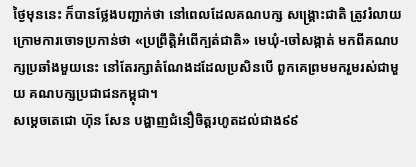ថ្ងៃមុននេះ ក៏បានថ្លែងបញ្ជាក់ថា នៅពេលដែលគណបក្ស សង្រ្គោះជាតិ ត្រូវរំលាយក្រោមការចោទប្រកាន់ថា «ប្រព្រឹត្តិអំពើក្បត់ជាតិ» មេឃុំ-ចៅសង្កាត់ មកពីគណបក្សប្រឆាំងមួយនេះ នៅតែរក្សាតំណែងដដែលប្រសិនបើ ពួកគេព្រមមករួមរស់ជាមួយ គណបក្សប្រជាជនកម្ពុជា។
សម្តេចតេជោ ហ៊ុន សែន បង្ហាញជំនឿចិត្តរហូតដល់ជាង៩៩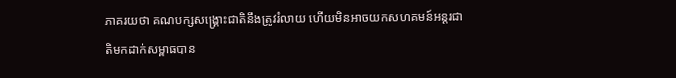ភាគរយថា គណបក្សសង្រ្គោះជាតិនឹងត្រូវរំលាយ ហើយមិនអាចយកសហគមន៍អន្តរជាតិមកដាក់សម្ពាធបាន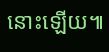នោះឡើយ៕